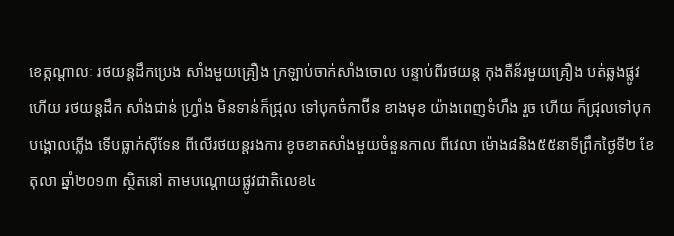ខេត្កណ្តាលៈ រថយន្តដឹកប្រេង សាំងមួយគ្រឿង ក្រឡាប់ចាក់សាំងចោល បន្ទាប់ពីរថយន្ត កុងតឺន័រមួយគ្រឿង បត់ឆ្លងផ្លូវហើយ រថយន្តដឹក សាំងជាន់ ហ្រ្វាំង មិនទាន់ក៏ជ្រុល ទៅបុកចំកាប៊ីន ខាងមុខ យ៉ាងពេញទំហឹង រួច ហើយ ក៏ជ្រុលទៅបុកបង្គោលភ្លើង ទើបធ្លាក់ស៊ីទែន ពីលើរថយន្តរងការ ខូចខាតសាំងមួយចំនួនកាល ពីវេលា ម៉ោង៨និង៥៥នាទីព្រឹកថ្ងៃទី២ ខែតុលា ឆ្នាំ២០១៣ ស្ថិតនៅ តាមបណ្តោយផ្លូវជាតិលេខ៤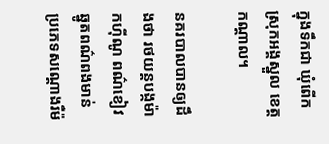ក្នុងទឹកជា ឃុំពើក ស្រុកអង្គស្នួល ខេត្តកណ្តាល។

នគរបាលបានឲ្យដឹងថា រថយន្តបង្កម៉ាកហ៊ីណូ ពណ៌ខៀវ ឆ្នូតពណ៌ពងមាន់ ប្រភេទសណ្តោងរឺម៉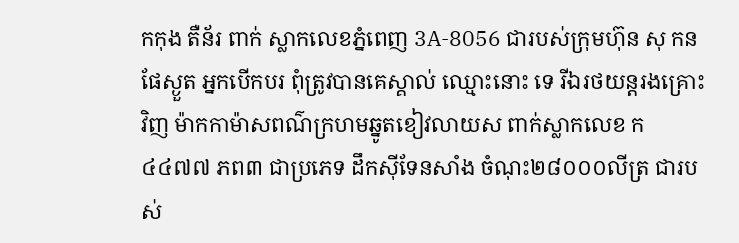កកុង តឺន័រ ពាក់ ស្លាកលេខភ្នំពេញ 3A-8056 ជារបស់ក្រុមហ៊ុន សុ កន ផែស្ងួត អ្នកបើកបរ ពុំត្រូវបានគេស្គាល់ ឈ្មោះនោះ ទេ រីឯរថយន្តរងគ្រោះវិញ ម៉ាកកាម៉ាសពណ៌ក្រហមឆ្នូតខៀវលាយស ពាក់ស្លាកលេខ ក ៤៤៧៧ ភព៣ ជាប្រភេទ ដឹកស៊ីទែនសាំង ចំណុះ២៨០០០លីត្រ ជារបស់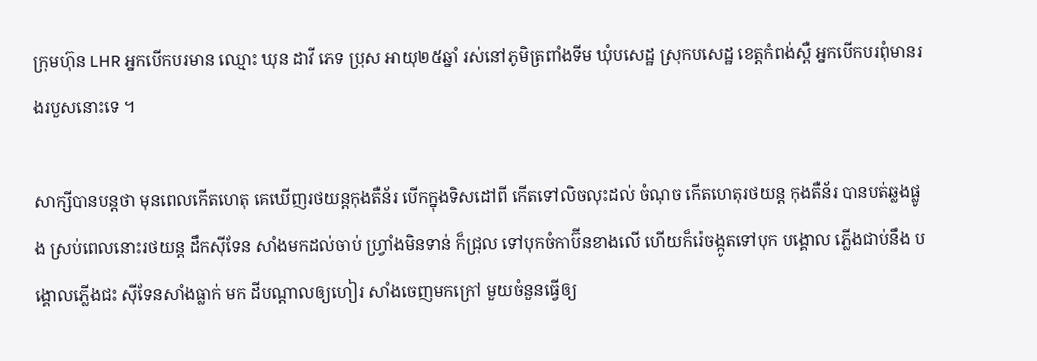ក្រុមហ៊ុន LHR អ្នកបើកបរមាន ឈ្មោះ ឃុន ដាវី ភេទ ប្រុស អាយុ២៥ឆ្នាំ រស់នៅភូមិត្រពាំងទីម ឃុំបសេដ្ឋ ស្រុកបសេដ្ឋ ខេត្តកំពង់ស្ពឺ អ្នកបើកបរពុំមានរងរបួសនោះទេ ។

សាក្សីបានបន្តថា មុនពេលកើតហេតុ គេឃើញរថយន្តកុងតឺន័រ បើកក្នុងទិសដៅពី កើតទៅលិចលុះដល់ ចំណុច កើតហេតុរថយន្ត កុងតឺន័រ បានបត់ឆ្លងផ្លូង ស្រប់ពេលនោះរថយន្ត ដឹកស៊ីទែន សាំងមកដល់ចាប់ ហ្រ្វាំងមិនទាន់ ក៏ជ្រុល ទៅបុកចំកាប៊ីនខាងលើ ហើយក៏រ៉េចង្កូតទៅបុក បង្គោល ភ្លើងជាប់នឹង បង្គោលភ្លើងជះ ស៊ីទែនសាំងធ្លាក់ មក ដីបណ្តាលឲ្យហៀរ សាំងចេញមកក្រៅ មួយចំនួនធ្វើឲ្យ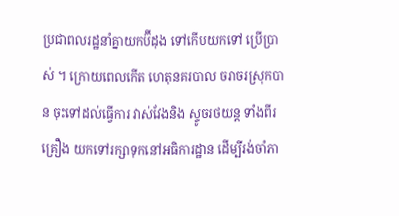ប្រជាពលរដ្ឋនាំគ្នាយកប៊ីដុង ទៅកើបយកទៅ ប្រើប្រាស់ ។ ក្រោយពេលកើត ហេតុនគរបាល ចរាចរស្រុកបាន ចុះទៅដល់ធ្វើការ វាស់វែងនិង ស្ទូចរថយន្ត ទាំងពីរគ្រឿង យកទៅរក្សាទុកនៅអធិការដ្ឋាន ដើម្បីរង់ចាំភា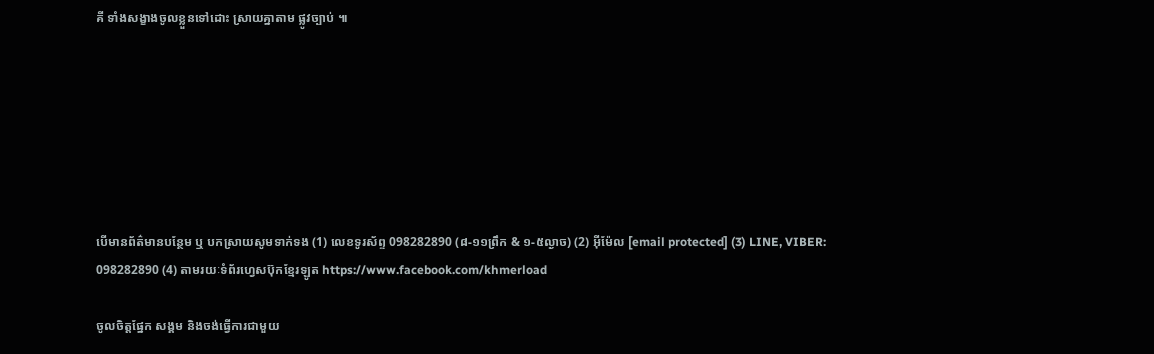គី ទាំងសង្ខាងចូលខ្លួនទៅដោះ ស្រាយគ្នាតាម ផ្លូវច្បាប់ ៕







បើមានព័ត៌មានបន្ថែម ឬ បកស្រាយសូមទាក់ទង (1) លេខទូរស័ព្ទ 098282890 (៨-១១ព្រឹក & ១-៥ល្ងាច) (2) អ៊ីម៉ែល [email protected] (3) LINE, VIBER: 098282890 (4) តាមរយៈទំព័រហ្វេសប៊ុកខ្មែរឡូត https://www.facebook.com/khmerload

ចូលចិត្តផ្នែក សង្គម និងចង់ធ្វើការជាមួយ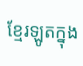ខ្មែរឡូតក្នុង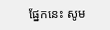ផ្នែកនេះ សូម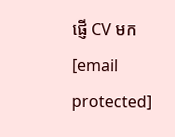ផ្ញើ CV មក [email protected]